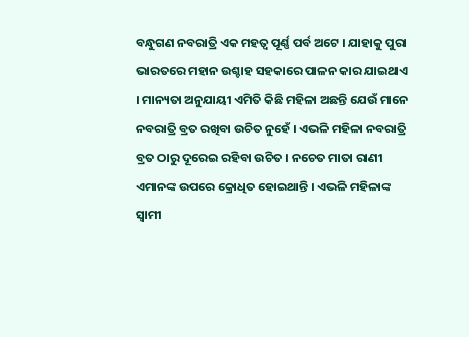ବନ୍ଧୁଗଣ ନବରାତ୍ରି ଏକ ମହତ୍ଵ ପୂର୍ଣ୍ଣ ପର୍ବ ଅଟେ । ଯାହାକୁ ପୁରା ଭାରତରେ ମହାନ ଉଶ୍ଚାହ ସହକାରେ ପାଳନ କାର ଯାଇଥାଏ । ମାନ୍ୟତା ଅନୁଯାୟୀ ଏମିତି କିଛି ମହିଳା ଅଛନ୍ତି ଯେଉଁ ମାନେ ନବରାତ୍ରି ବ୍ରତ ରଖିବା ଉଚିତ ନୁହେଁ । ଏଭଳି ମହିଳା ନବରାତ୍ରି ବ୍ରତ ଠାରୁ ଦୂରେଇ ରହିବା ଉଚିତ । ନଚେତ ମାତା ରାଣୀ ଏମାନଙ୍କ ଉପରେ କ୍ରୋଧିତ ହୋଇଥାନ୍ତି । ଏଭଳି ମହିଳାଙ୍କ ସ୍ଵାମୀ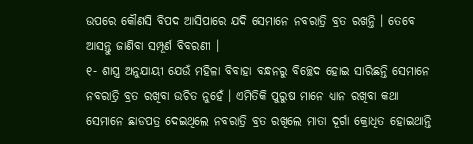ଉପରେ କୌଣସି ବିପଦ ଆସିପାରେ ଯଦି ସେମାନେ ନବରାତ୍ରି ବ୍ରତ ରଖନ୍ତି । ତେବେ ଆସନ୍ତୁ ଜାଣିବା ସମ୍ପୂର୍ଣ ବିବରଣୀ ।
୧- ଶାସ୍ତ୍ର ଅନୁଯାୟୀ ଯେଉଁ ମହିଳା ବିବାହା ବନ୍ଧନରୁ ବିଚ୍ଛେଦ ହୋଇ ସାରିଛନ୍ତି ସେମାନେ ନବରାତ୍ରି ବ୍ରତ ରଖିବା ଉଚିତ ନୁହେଁ । ଏମିତିକି ପୁରୁଷ ମାନେ ଧ୍ୟାନ ରଖିବା କଥା ସେମାନେ ଛାଡପତ୍ର ଦେଇଥିଲେ ନବରାତ୍ରି ବ୍ରତ ରଖିଲେ ମାତା ଦୂର୍ଗା କ୍ରୋଧିତ ହୋଇଥାନ୍ତି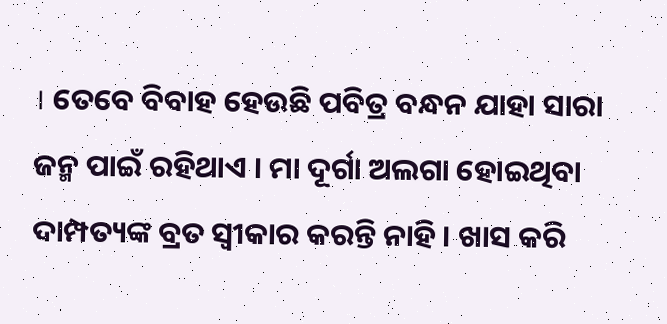। ତେବେ ବିବାହ ହେଉଛି ପବିତ୍ର ବନ୍ଧନ ଯାହା ସାରା ଜନ୍ମ ପାଇଁ ରହିଥାଏ । ମା ଦୂର୍ଗା ଅଲଗା ହୋଇଥିବା ଦାମ୍ପତ୍ୟଙ୍କ ବ୍ରତ ସ୍ଵୀକାର କରନ୍ତି ନାହି । ଖାସ କରି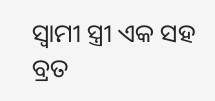ସ୍ଵାମୀ ସ୍ତ୍ରୀ ଏକ ସହ ବ୍ରତ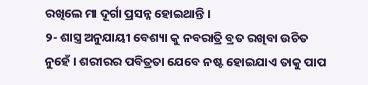ରଖିଲେ ମା ଦୂର୍ଗା ପ୍ରସନ୍ନ ହୋଇଥାନ୍ତି ।
୨- ଶାସ୍ତ୍ର ଅନୁଯାୟୀ ବେଶ୍ୟା କୁ ନବରାତ୍ରି ବ୍ରତ ରଖିବା ଉଚିତ ନୁହେଁ । ଶରୀରର ପବିତ୍ରତା ଯେବେ ନଷ୍ଟ ହୋଇଯାଏ ତାକୁ ପାପ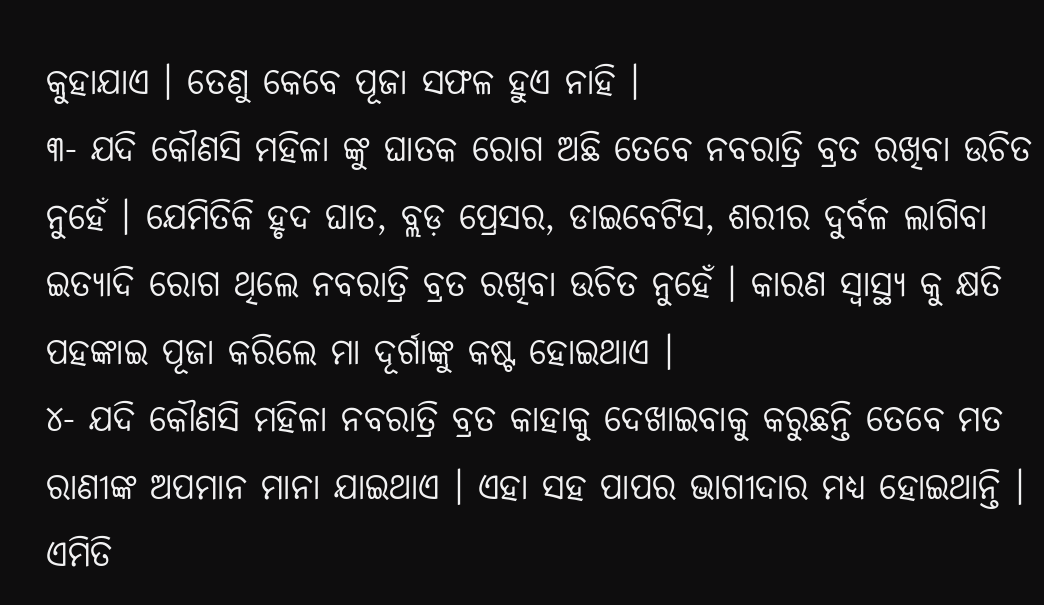କୁହାଯାଏ । ତେଣୁ କେବେ ପୂଜା ସଫଳ ହୁଏ ନାହି ।
୩- ଯଦି କୌଣସି ମହିଳା ଙ୍କୁ ଘାତକ ରୋଗ ଅଛି ତେବେ ନବରାତ୍ରି ବ୍ରତ ରଖିବା ଉଚିତ ନୁହେଁ । ଯେମିତିକି ହୃଦ ଘାତ, ବ୍ଲଡ଼ ପ୍ରେସର, ଡାଇବେଟିସ, ଶରୀର ଦୁର୍ବଳ ଲାଗିବା ଇତ୍ୟାଦି ରୋଗ ଥିଲେ ନବରାତ୍ରି ବ୍ରତ ରଖିବା ଉଚିତ ନୁହେଁ । କାରଣ ସ୍ୱାସ୍ଥ୍ୟ କୁ କ୍ଷତି ପହଙ୍କାଇ ପୂଜା କରିଲେ ମା ଦୂର୍ଗାଙ୍କୁ କଷ୍ଟ ହୋଇଥାଏ ।
୪- ଯଦି କୌଣସି ମହିଳା ନବରାତ୍ରି ବ୍ରତ କାହାକୁ ଦେଖାଇବାକୁ କରୁଛନ୍ତି ତେବେ ମତ ରାଣୀଙ୍କ ଅପମାନ ମାନା ଯାଇଥାଏ । ଏହା ସହ ପାପର ଭାଗୀଦାର ମଧ୍ୟ ହୋଇଥାନ୍ତି । ଏମିତି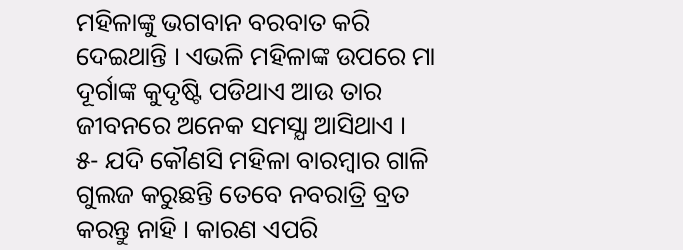ମହିଳାଙ୍କୁ ଭଗବାନ ବରବାତ କରି ଦେଇଥାନ୍ତି । ଏଭଳି ମହିଳାଙ୍କ ଉପରେ ମା ଦୂର୍ଗାଙ୍କ କୁଦୃଷ୍ଟି ପଡିଥାଏ ଆଉ ତାର ଜୀବନରେ ଅନେକ ସମସ୍ଯା ଆସିଥାଏ ।
୫- ଯଦି କୌଣସି ମହିଳା ବାରମ୍ବାର ଗାଳି ଗୁଲଜ କରୁଛନ୍ତି ତେବେ ନବରାତ୍ରି ବ୍ରତ କରନ୍ତୁ ନାହି । କାରଣ ଏପରି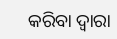କରିବା ଦ୍ଵାରା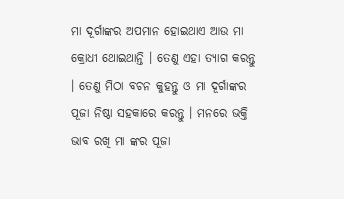ମା ଦୂର୍ଗାଙ୍କର ଅପମାନ ହୋଇଥାଏ ଆଉ ମା କ୍ରୋଧୀ ଥୋଇଥାନ୍ତି । ତେଣୁ ଏହା ତ୍ୟାଗ କରନ୍ତୁ । ତେଣୁ ମିଠା ବଚନ କୁହନ୍ତୁ ଓ ମା ଦୂର୍ଗାଙ୍କର ପୂଜା ନିଷ୍ଠା ସହକାରେ କରନ୍ତୁ । ମନରେ ଭକ୍ତି ଭାବ ରଖି ମା ଙ୍କର ପୂଜା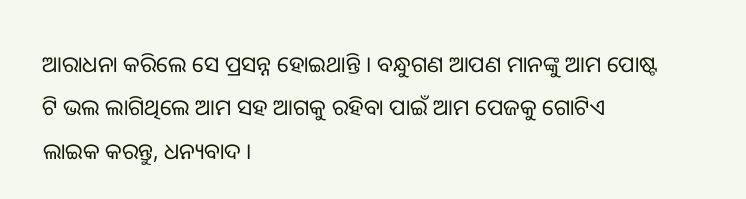ଆରାଧନା କରିଲେ ସେ ପ୍ରସନ୍ନ ହୋଇଥାନ୍ତି । ବନ୍ଧୁଗଣ ଆପଣ ମାନଙ୍କୁ ଆମ ପୋଷ୍ଟ ଟି ଭଲ ଲାଗିଥିଲେ ଆମ ସହ ଆଗକୁ ରହିବା ପାଇଁ ଆମ ପେଜକୁ ଗୋଟିଏ ଲାଇକ କରନ୍ତୁ, ଧନ୍ୟବାଦ ।